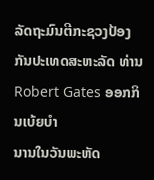ລັດຖະມົນຕີກະຊວງປ້ອງກັນປະເທດສະຫະລັດ ທ່ານ Robert Gates ອອກກິນເບ້ຍບຳ
ນານໃນວັນພະຫັດ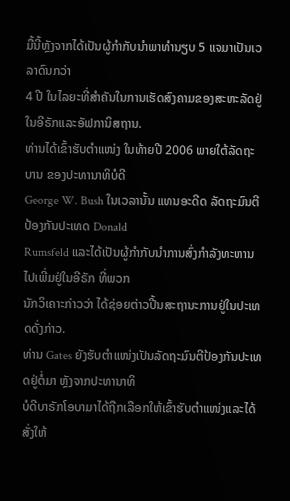ມື້ນີ້ຫຼັງຈາກໄດ້ເປັນຜູ້ກຳກັບນຳພາທຳນຽບ 5 ແຈມາເປັນເວລາດົນກວ່າ
4 ປີ ໃນໄລຍະທີ່ສຳຄັນໃນການເຮັດສົງຄາມຂອງສະຫະລັດຢູ່ໃນອີຣັກແລະອັຟການິສຖານ.
ທ່ານໄດ້ເຂົ້າຮັບຕຳແໜ່ງ ໃນທ້າຍປີ 2006 ພາຍໃຕ້ລັດຖະບານ ຂອງປະທານາທິບໍດີ
George W. Bush ໃນເວລານັ້ນ ແທນອະດີດ ລັດຖະມົນຕີປ້ອງກັນປະເທດ Donald
Rumsfeld ແລະໄດ້ເປັນຜູ້ກຳກັບນຳການສົ່ງກຳລັງທະຫານໄປເພີ່ມຢູ່ໃນອີຣັກ ທີ່ພວກ
ນັກວິເຄາະກ່າວວ່າ ໄດ້ຊ່ອຍຕ່າວປີ້ນສະຖານະການຢູ່ໃນປະເທດດັ່ງກ່າວ.
ທ່ານ Gates ຍັງຮັບຕຳແໜ່ງເປັນລັດຖະມົນຕີປ້ອງກັນປະເທດຢູ່ຕໍ່ມາ ຫຼັງຈາກປະທານາທິ
ບໍດີບາຣັກໂອບາມາໄດ້ຖືກເລືອກໃຫ້ເຂົ້າຮັບຕຳແໜ່ງແລະໄດ້ສັ່ງໃຫ້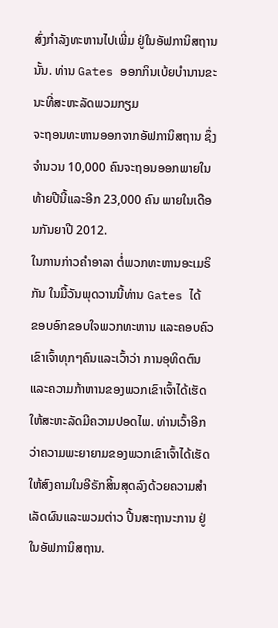ສົ່ງກຳລັງທະຫານໄປເພີ່ມ ຢູ່ໃນອັຟການິສຖານນັ້ນ. ທ່ານ Gates ອອກກິນເບ້ຍບຳນານຂະນະທີ່ສະຫະລັດພວມກຽມ
ຈະຖອນທະຫານອອກຈາກອັຟການິສຖານ ຊຶ່ງຈຳນວນ 10,000 ຄົນຈະຖອນອອກພາຍໃນ
ທ້າຍປີນີ້ແລະອີກ 23,000 ຄົນ ພາຍໃນເດືອນກັນຍາປີ 2012.
ໃນການກ່າວຄຳອາລາ ຕໍ່ພວກທະຫານອະເມຣິກັນ ໃນມື້ວັນພຸດວານນີ້ທ່ານ Gates ໄດ້
ຂອບອົກຂອບໃຈພວກທະຫານ ແລະຄອບຄົວເຂົາເຈົ້າທຸກໆຄົນແລະເວົ້າວ່າ ການອຸທິດຕົນ
ແລະຄວາມກ້າຫານຂອງພວກເຂົາເຈົ້າໄດ້ເຮັດໃຫ້ສະຫະລັດມີຄວາມປອດໄພ. ທ່ານເວົ້າອີກ
ວ່າຄວາມພະຍາຍາມຂອງພວກເຂົາເຈົ້າໄດ້ເຮັດໃຫ້ສົງຄາມໃນອີຣັກສິ້ນສຸດລົງດ້ວຍຄວາມສຳ
ເລັດຜົນແລະພວມຕ່າວ ປີ້ນສະຖານະການ ຢູ່ໃນອັຟການິສຖານ.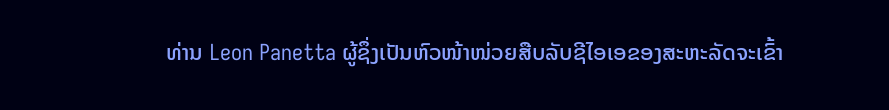ທ່ານ Leon Panetta ຜູ້ຊຶ່ງເປັນຫົວໜ້າໜ່ວຍສືບລັບຊີໄອເອຂອງສະຫະລັດຈະເຂົ້າ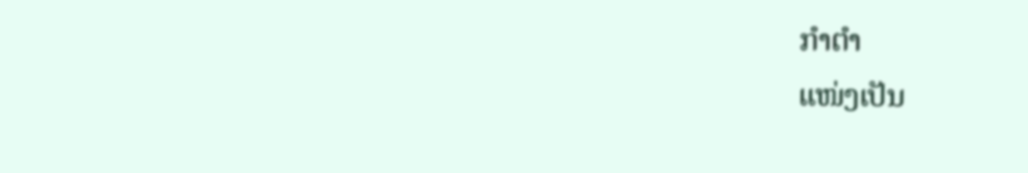ກຳຕຳ
ແໜ່ງເປັນ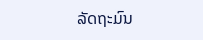ລັດຖະມົນ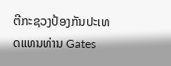ຕີກະຊວງປ້ອງກັນປະເທດແທນທ່ານ Gates